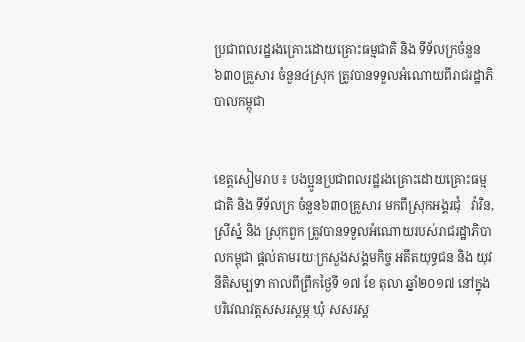ប្រជាពលរដ្ឋរងគ្រោះដោយគ្រោះធម្មជាតិ និង ទីទ័លក្រចំនួន៦៣០គ្រួសារ ចំនួន៤ស្រុក ត្រូវបានទទួលអំណោយពីរាជរដ្ឋាភិបាលកម្ពុជា


ខេត្តសៀមរាប ៖ បងប្អូនប្រជាពលរដ្ឋរងគ្រោះដោយគ្រោះធម្មជាតិ និង ទីទ័លក្រ ចំនួន៦៣០គ្រួសារ មកពីស្រុកអង្គរជុំ   វ៉ារិន, ស្រីស្នំ និង ស្រុកពួក ត្រូវបានទទួលអំណោយរបស់រាជរដ្ឋាភិបាលកម្ពុជា ផ្តល់តាមរយៈក្រសួងសង្គមកិច្ច អតីតយុទ្ធជន និង យុវនីតិសម្បទា កាលពីព្រឹកថ្ងៃទី ១៧ ខែ តុលា ឆ្នាំ២០១៧ នៅក្នុងបរិវេណវត្តសសរស្តម្ភ ឃុំ សសរស្ត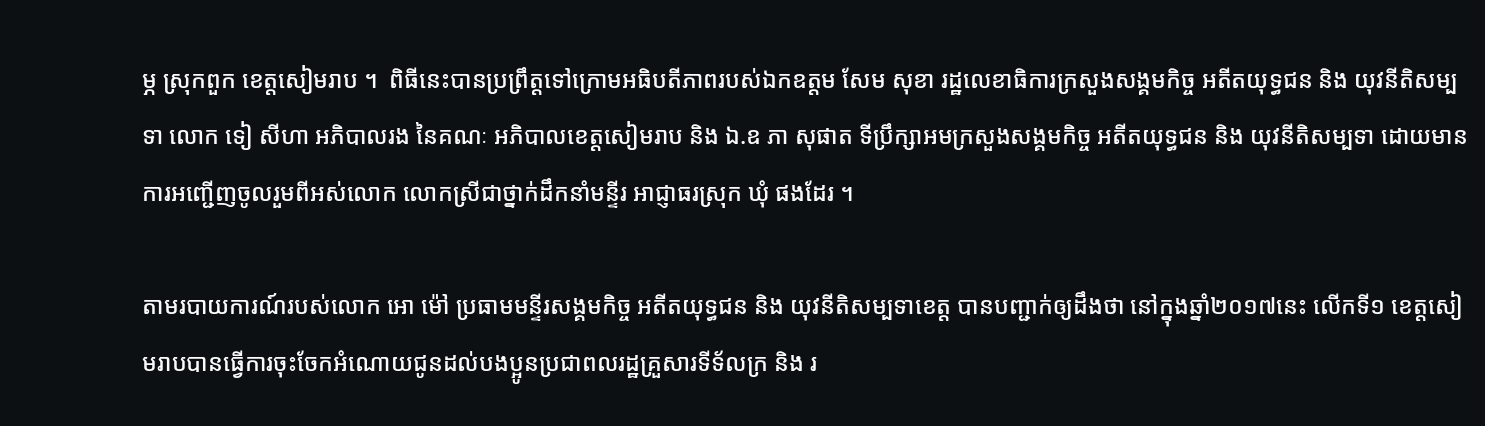ម្ភ ស្រុកពួក ខេត្តសៀមរាប ។  ពិធីនេះបានប្រព្រឹត្តទៅក្រោមអធិបតីភាពរបស់ឯកឧត្តម សែម សុខា រដ្ឋលេខាធិការក្រសួងសង្គមកិច្ច អតីតយុទ្ធជន និង យុវនីតិសម្បទា លោក ទៀ សីហា អភិបាលរង នៃគណៈ អភិបាលខេត្តសៀមរាប និង ឯ.ឧ ភា សុផាត ទីប្រឹក្សាអមក្រសួងសង្គមកិច្ច អតីតយុទ្ធជន និង យុវនីតិសម្បទា ដោយមានការអញ្ជើញចូលរួមពីអស់លោក លោកស្រីជាថ្នាក់ដឹកនាំមន្ទីរ អាជ្ញាធរស្រុក ឃុំ ផងដែរ ។

តាមរបាយការណ៍របស់លោក អោ ម៉ៅ ប្រធាមមន្ទីរសង្គមកិច្ច អតីតយុទ្ធជន និង យុវនីតិសម្បទាខេត្ត បានបញ្ជាក់ឲ្យដឹងថា នៅក្នុងឆ្នាំ២០១៧នេះ លើកទី១ ខេត្តសៀមរាបបានធ្វើការចុះចែកអំណោយជូនដល់បងប្អូនប្រជាពលរដ្ឋគ្រួសារទីទ័លក្រ និង រ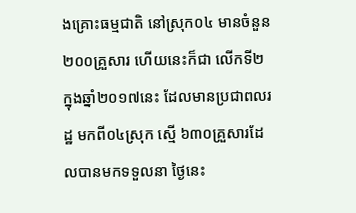ងគ្រោះធម្មជាតិ នៅស្រុក០៤ មានចំនួន ២០០គ្រួសារ ហើយនេះក៏ជា លើកទី២ ក្នុងឆ្នាំ២០១៧នេះ ដែលមានប្រជាពលរដ្ឋ មកពី០៤ស្រុក ស្មើ ៦៣០គ្រួសារដែលបានមកទទួលនា ថ្ងៃនេះ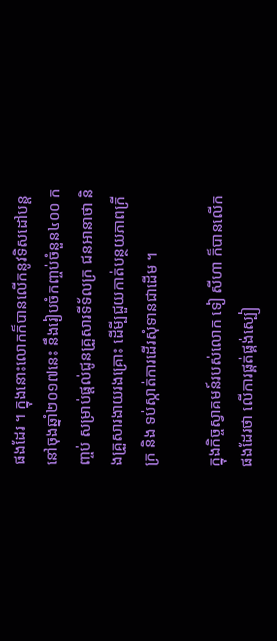ផងដែរ ។ ក្នុងនោះលោកក៏បានលើកនូវទិសដៅបន្តនៅចុងឆ្នាំ២០១៧នេះ នឹងរៀបចំកញ្ចប់ចំនួន៤០០ កញ្ចប់ សម្រាប់ផ្តល់ជូនគ្រួសារទីទ័លក្រ ជនអានាថា និងគ្រួសារងាយរងគ្រោះ ដើមី្បជួយកាត់បន្ថយភាពក្រីក្រ និង ទប់ស្កាត់ការដើរសុំទានជាដើម ។

ក្នុងកិច្ចស្វាគមន៍របស់លោក ទៀ សីហា ក៏បានលើកផងដែរថា លើការផ្គត់ផ្គង់ស្បៀ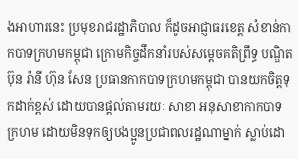ងអាហារនេះ ប្រមុខរាជរដ្ឋាភិបាល ក៏ដូចអាជ្ញាធរខេត្ត សំខាន់កាកបាទក្រហមកម្ពុជា ក្រោមកិច្ចដឹកនាំរបស់សម្តេចគតិព្រឹទ្ធ បណ្ឌិត ប៊ុន រ៉ានី ហ៊ុន សែន ប្រធានកាកបាទក្រហមកម្ពុជា បានយកចិត្តទុកដាក់ខ្ពស់ ដោយបានផ្តល់តាមរយៈ សាខា អនុសាខាកាកបាទក្រហម ដោយមិនទុកឲ្យបងប្អូនប្រជាពលរដ្ឋណាម្នាក់ ស្លាប់ដោ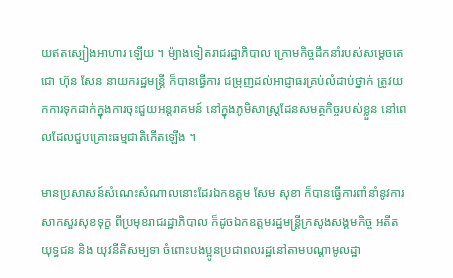យឥតស្បៀងអាហារ ឡើយ ។ ម៉្យាងទៀតរាជរដ្ឋាភិបាល ក្រោមកិច្ចដឹកនាំរបស់សម្តេចតេជោ ហ៊ុន សែន នាយករដ្ឋមន្ត្រី ក៏បានធ្វើការ ជម្រុញដល់អាជ្ញាធរគ្រប់លំដាប់ថ្នាក់ ត្រូវយកការទុកដាក់ក្នុងការចុះជួយអន្តរាគមន៍ នៅក្នុងភូមិសាស្ត្រដែនសមត្ថកិច្ចរបស់ខ្លួន នៅពេលដែលជួបគ្រោះធម្មជាតិកើតឡើង ។

មានប្រសាសន៍សំណេះសំណាលនោះដែរឯកឧត្តម សែម សុខា ក៏បានធ្វើការពាំនាំនូវការសាកសួរសុខទុក្ខ ពីប្រមុខរាជរដ្ឋាភិបាល ក៏ដូចឯកឧត្តមរដ្ឋមន្ត្រីក្រសូងសង្គមកិច្ច អតីតយុទ្ធជន និង យុវនីតិសម្បទា ចំពោះបងប្អូនប្រជាពលរដ្ឋនៅតាមបណ្តាមូលដ្ឋា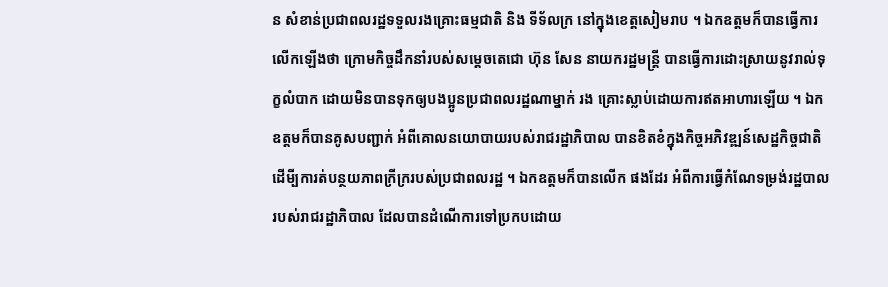ន សំខាន់ប្រជាពលរដ្ឋទទួលរងគ្រោះធម្មជាតិ និង ទីទ័លក្រ នៅក្នុងខេត្តសៀមរាប ។ ឯកឧត្តមក៏បានធ្វើការលើកឡើងថា ក្រោមកិច្ចដឹកនាំរបស់សម្តេចតេជោ ហ៊ុន សែន នាយករដ្ឋមន្ត្រី បានធ្វើការដោះស្រាយនូវរាល់ទុក្ខលំបាក ដោយមិនបានទុកឲ្យបងប្អូនប្រជាពលរដ្ឋណាម្នាក់ រង គ្រោះស្លាប់ដោយការឥតអាហារឡើយ ។ ឯកឧត្តមក៏បានគូសបញ្ជាក់ អំពីគោលនយោបាយរបស់រាជរដ្ឋាភិបាល បានខិតខំក្នុងកិច្ចអភិវឌ្ឍន៍សេដ្ឋកិច្ចជាតិ ដើមី្បការត់បន្ថយភាពក្រីក្ររបស់ប្រជាពលរដ្ឋ ។ ឯកឧត្តមក៏បានលើក ផងដែរ អំពីការធ្វើកំណែទម្រង់រដ្ឋបាលរបស់រាជរដ្ឋាភិបាល ដែលបានដំណើការទៅប្រកបដោយ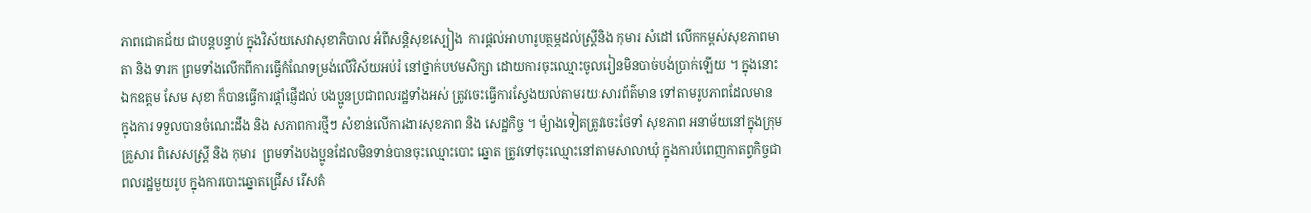ភាពជោគជ័យ ជាបន្តបន្ទាប់ ក្នុងវិស័យសេវាសុខាភិបាល អំពីសន្តិសុខស្បៀង  ការផ្តល់អាហារូបត្ថម្ភដល់ស្ត្រីនិង កុមារ សំដៅ លើកកម្ពស់សុខភាពមាតា និង ទារក ព្រមទាំងលើកពីការធ្វើកំណែទម្រង់លើវិស័យអប់រំ នៅថ្នាក់បឋមសិក្សា ដោយការចុះឈ្មោះចូលរៀនមិនបាច់បង់ប្រាក់ឡើយ ។ ក្នុងនោះឯកឧត្តម សែម សុខា ក៏បានធ្វើការផ្តាំផ្ញើដល់ បងប្អូនប្រជាពលរដ្ឋទាំងអស់ ត្រូវចេះធ្វើការស្វែងយល់តាមរយៈសារព័ត៌មាន ទៅតាមរូបភាពដែលមាន ក្នុងការ ទទួលបានចំណេះដឹង និង សភាពការថ្មីៗ សំខាន់លើការងារសុខភាព និង សេដ្ឋកិច្ច ។ ម៉្យាងទៀតត្រូវចេះថែទាំ សុខភាព អនាម័យនៅក្នុងក្រុមគ្រួសារ ពិសេសស្ត្រី និង កុមារ  ព្រមទាំងបងប្អូនដែលមិនទាន់បានចុះឈ្មោះបោះ ឆ្នោត ត្រូវទៅចុះឈ្មោះនៅតាមសាលាឃុំ ក្នុងការបំពេញកាតព្វកិច្ចជាពលរដ្ឋមួយរូប ក្នុងការបោះឆ្នោតជ្រើស រើសតំ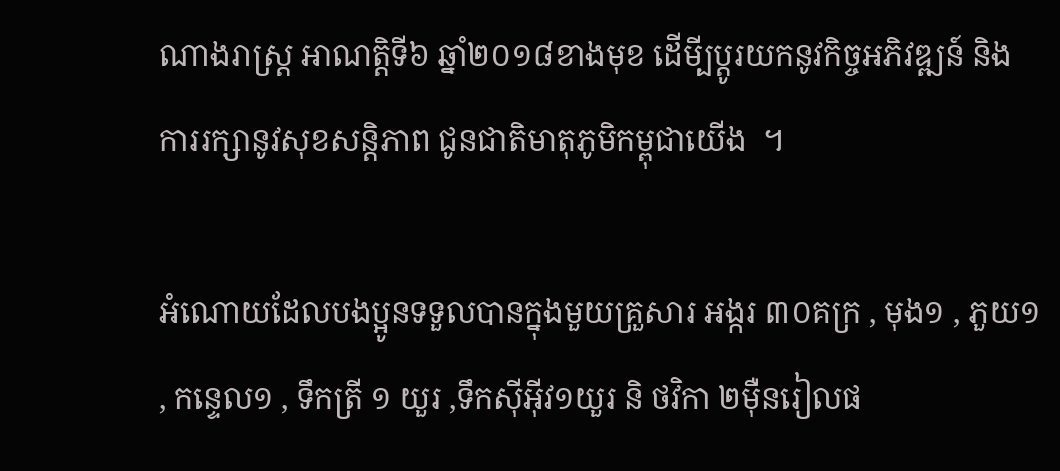ណាងរាស្ត្រ អាណត្តិទី៦ ឆ្នាំ២០១៨ខាងមុខ ដើមី្បប្តូរយកនូវកិច្ចអភិវឌ្ឍន៍ និង ការរក្សានូវសុខសន្តិភាព ជូនជាតិមាតុភូមិកម្ពុជាយើង  ។

អំណោយដែលបងប្អូនទទួលបានក្នុងមួយគ្រួសារ អង្ករ ៣០គក្រ , មុង១ , ភួយ១ , កន្ទេល១ , ទឹកត្រី ១ យួរ ,ទឹកស៊ីអ៊ីវ១យួរ និ ថវិកា ២ម៉ឺនរៀលផ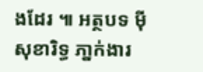ងដែរ ៕ អត្ថបទ ម៉ី សុខារិទ្ធ ភា្នក់ងារ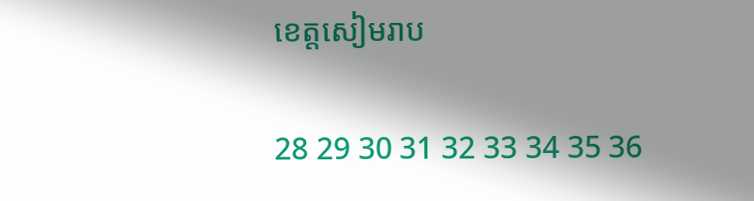ខេត្តសៀមរាប

28 29 30 31 32 33 34 35 36